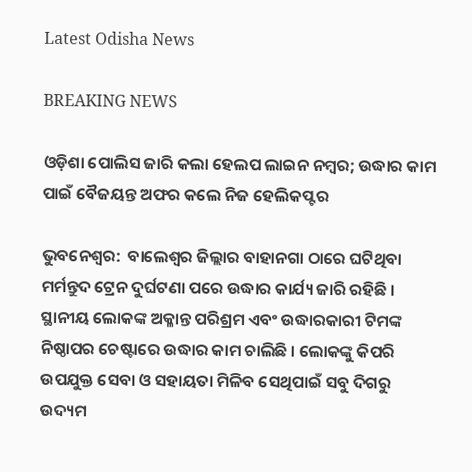Latest Odisha News

BREAKING NEWS

ଓଡ଼ିଶା ପୋଲିସ ଜାରି କଲା ହେଲପ ଲାଇନ ନମ୍ବର; ଉଦ୍ଧାର କାମ ପାଇଁ ବୈଜୟନ୍ତ ଅଫର କଲେ ନିଜ ହେଲିକପ୍ଟର

ଭୁବନେଶ୍ୱର:  ବାଲେଶ୍ବର ଜିଲ୍ଲାର ବାହାନଗା ଠାରେ ଘଟିଥିବା ମର୍ମନ୍ତୁଦ ଟ୍ରେନ ଦୁର୍ଘଟଣା ପରେ ଉଦ୍ଧାର କାର୍ଯ୍ୟ ଜାରି ରହିଛି । ସ୍ଥାନୀୟ ଲୋକଙ୍କ ଅକ୍ଳାନ୍ତ ପରିଶ୍ରମ ଏବଂ ଉଦ୍ଧାରକାରୀ ଟିମଙ୍କ ନିଷ୍ଠାପର ଚେଷ୍ଟାରେ ଉଦ୍ଧାର କାମ ଚାଲିଛି । ଲୋକଙ୍କୁ କିପରି ଉପଯୁକ୍ତ ସେବା ଓ ସହାୟତା ମିଳିବ ସେଥିପାଇଁ ସବୁ ଦିଗରୁ ଉଦ୍ୟମ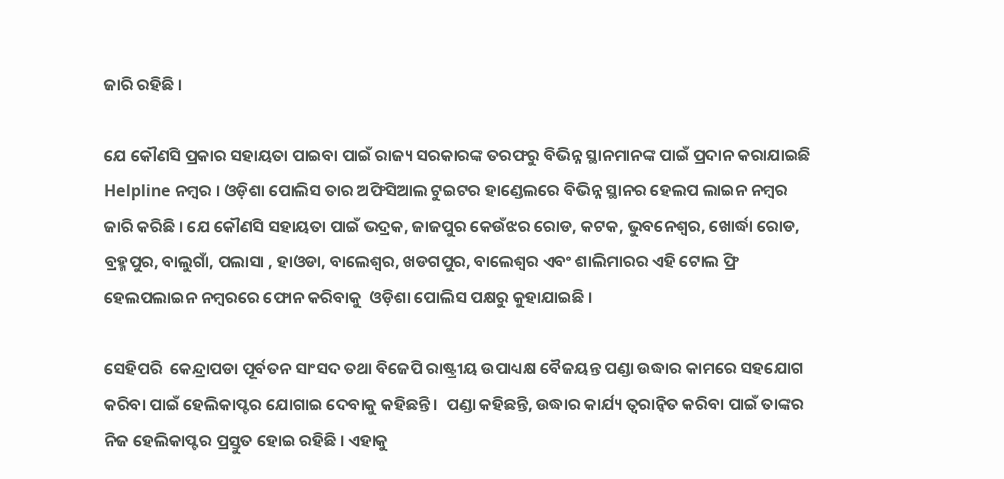ଜାରି ରହିଛି ।

ଯେ କୌଣସି ପ୍ରକାର ସହାୟତା ପାଇବା ପାଇଁ ରାଜ୍ୟ ସରକାରଙ୍କ ତରଫରୁ ବିଭିନ୍ନ ସ୍ଥାନମାନଙ୍କ ପାଇଁ ପ୍ରଦାନ କରାଯାଇଛି  Helpline ନମ୍ବର । ଓଡ଼ିଶା ପୋଲିସ ତାର ଅଫିସିଆଲ ଟୁଇଟର ହାଣ୍ଡେଲରେ ବିଭିନ୍ନ ସ୍ଥାନର ହେଲପ ଲାଇନ ନମ୍ବର ଜାରି କରିଛି । ଯେ କୌଣସି ସହାୟତା ପାଇଁ ଭଦ୍ରକ, ଜାଜପୁର କେଉଁଝର ରୋଡ, କଟକ, ଭୁବନେଶ୍ୱର, ଖୋର୍ଦ୍ଧା ରୋଡ, ବ୍ରହ୍ମପୁର, ବାଲୁଗାଁ, ପଲାସା , ହାଓଡା, ବାଲେଶ୍ୱର, ଖଡଗପୁର, ବାଲେଶ୍ୱର ଏବଂ ଶାଲିମାରର ଏହି ଟୋଲ ଫ୍ରି ହେଲପଲାଇନ ନମ୍ବରରେ ଫୋନ କରିବାକୁ  ଓଡ଼ିଶା ପୋଲିସ ପକ୍ଷରୁ କୁହାଯାଇଛି ।

ସେହିପରି  କେନ୍ଦ୍ରାପଡା ପୂର୍ବତନ ସାଂସଦ ତଥା ବିଜେପି ରାଷ୍ଟ୍ରୀୟ ଉପାଧ୍ୟକ୍ଷ ବୈଜୟନ୍ତ ପଣ୍ଡା ଉଦ୍ଧାର କାମରେ ସହଯୋଗ କରିବା ପାଇଁ ହେଲିକାପ୍ଟର ଯୋଗାଇ ଦେବାକୁ କହିଛନ୍ତି ।  ପଣ୍ଡା କହିଛନ୍ତି, ଉଦ୍ଧାର କାର୍ଯ୍ୟ ତ୍ୱରାନ୍ୱିତ କରିବା ପାଇଁ ତାଙ୍କର ନିଜ ହେଲିକାପ୍ଟର ପ୍ରସ୍ତୁତ ହୋଇ ରହିଛି । ଏହାକୁ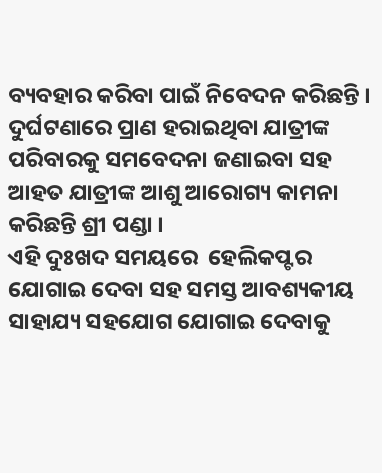ବ୍ୟବହାର କରିବା ପାଇଁ ନିବେଦନ କରିଛନ୍ତି ।  ଦୁର୍ଘଟଣାରେ ପ୍ରାଣ ହରାଇଥିବା ଯାତ୍ରୀଙ୍କ ପରିବାରକୁ ସମବେଦନା ଜଣାଇବା ସହ ଆହତ ଯାତ୍ରୀଙ୍କ ଆଶୁ ଆରୋଗ୍ୟ କାମନା କରିଛନ୍ତି ଶ୍ରୀ ପଣ୍ଡା ।
ଏହି ଦୁଃଖଦ ସମୟରେ  ହେଲିକପ୍ଟର ଯୋଗାଇ ଦେବା ସହ ସମସ୍ତ ଆବଶ୍ୟକୀୟ ସାହାଯ୍ୟ ସହଯୋଗ ଯୋଗାଇ ଦେବାକୁ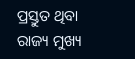ପ୍ରସ୍ତୁତ ଥିବା   ରାଜ୍ୟ ମୁଖ୍ୟ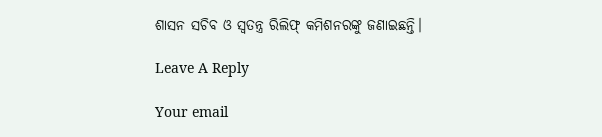ଶାସନ ସଚିବ ଓ ସ୍ଵତନ୍ତ୍ର ରିଲିଫ୍ କମିଶନରଙ୍କୁ ଜଣାଇଛନ୍ତି।

Leave A Reply

Your email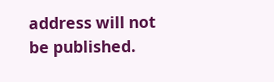address will not be published.